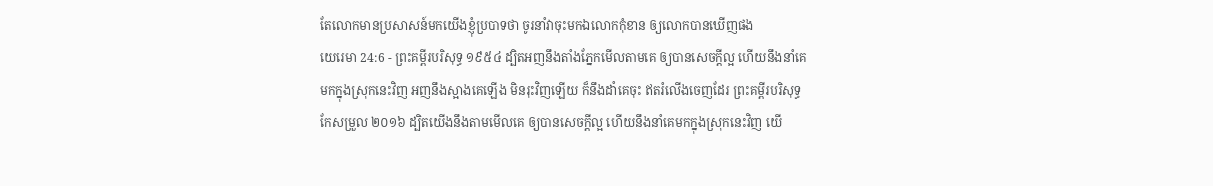តែលោកមានប្រសាសន៍មកយើងខ្ញុំប្របាទថា ចូរនាំវាចុះមកឯលោកកុំខាន ឲ្យលោកបានឃើញផង
យេរេមា 24:6 - ព្រះគម្ពីរបរិសុទ្ធ ១៩៥៤ ដ្បិតអញនឹងតាំងភ្នែកមើលតាមគេ ឲ្យបានសេចក្ដីល្អ ហើយនឹងនាំគេមកក្នុងស្រុកនេះវិញ អញនឹងស្អាងគេឡើង មិនរុះវិញឡើយ ក៏នឹងដាំគេចុះ ឥតរំលើងចេញដែរ ព្រះគម្ពីរបរិសុទ្ធកែសម្រួល ២០១៦ ដ្បិតយើងនឹងតាមមើលគេ ឲ្យបានសេចក្ដីល្អ ហើយនឹងនាំគេមកក្នុងស្រុកនេះវិញ យើ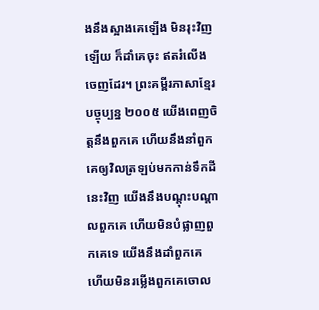ងនឹងស្អាងគេឡើង មិនរុះវិញឡើយ ក៏ដាំគេចុះ ឥតរំលើងចេញដែរ។ ព្រះគម្ពីរភាសាខ្មែរបច្ចុប្បន្ន ២០០៥ យើងពេញចិត្តនឹងពួកគេ ហើយនឹងនាំពួកគេឲ្យវិលត្រឡប់មកកាន់ទឹកដីនេះវិញ យើងនឹងបណ្ដុះបណ្ដាលពួកគេ ហើយមិនបំផ្លាញពួកគេទេ យើងនឹងដាំពួកគេ ហើយមិនរម្លើងពួកគេចោល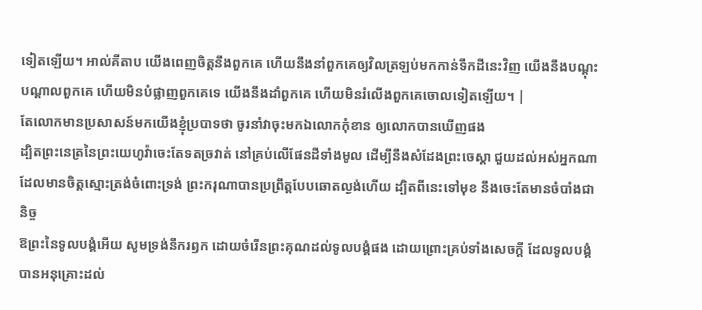ទៀតឡើយ។ អាល់គីតាប យើងពេញចិត្តនឹងពួកគេ ហើយនឹងនាំពួកគេឲ្យវិលត្រឡប់មកកាន់ទឹកដីនេះវិញ យើងនឹងបណ្ដុះបណ្ដាលពួកគេ ហើយមិនបំផ្លាញពួកគេទេ យើងនឹងដាំពួកគេ ហើយមិនរំលើងពួកគេចោលទៀតឡើយ។ |
តែលោកមានប្រសាសន៍មកយើងខ្ញុំប្របាទថា ចូរនាំវាចុះមកឯលោកកុំខាន ឲ្យលោកបានឃើញផង
ដ្បិតព្រះនេត្រនៃព្រះយេហូវ៉ាចេះតែទតច្រវាត់ នៅគ្រប់លើផែនដីទាំងមូល ដើម្បីនឹងសំដែងព្រះចេស្តា ជួយដល់អស់អ្នកណាដែលមានចិត្តស្មោះត្រង់ចំពោះទ្រង់ ព្រះករុណាបានប្រព្រឹត្តបែបឆោតល្ងង់ហើយ ដ្បិតពីនេះទៅមុខ នឹងចេះតែមានចំបាំងជានិច្ច
ឱព្រះនៃទូលបង្គំអើយ សូមទ្រង់នឹករឭក ដោយចំរើនព្រះគុណដល់ទូលបង្គំផង ដោយព្រោះគ្រប់ទាំងសេចក្ដី ដែលទូលបង្គំបានអនុគ្រោះដល់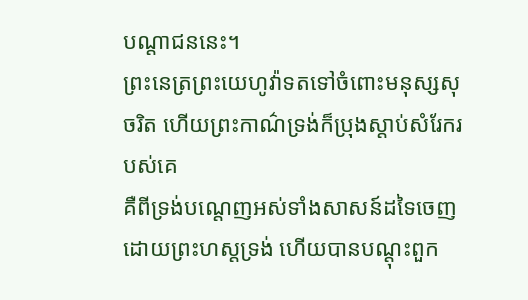បណ្តាជននេះ។
ព្រះនេត្រព្រះយេហូវ៉ាទតទៅចំពោះមនុស្សសុចរិត ហើយព្រះកាណ៌ទ្រង់ក៏ប្រុងស្តាប់សំរែករបស់គេ
គឺពីទ្រង់បណ្តេញអស់ទាំងសាសន៍ដទៃចេញ ដោយព្រះហស្តទ្រង់ ហើយបានបណ្តុះពួក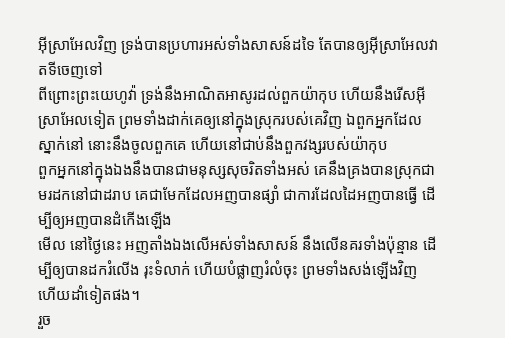អ៊ីស្រាអែលវិញ ទ្រង់បានប្រហារអស់ទាំងសាសន៍ដទៃ តែបានឲ្យអ៊ីស្រាអែលវាតទីចេញទៅ
ពីព្រោះព្រះយេហូវ៉ា ទ្រង់នឹងអាណិតអាសូរដល់ពួកយ៉ាកុប ហើយនឹងរើសអ៊ីស្រាអែលទៀត ព្រមទាំងដាក់គេឲ្យនៅក្នុងស្រុករបស់គេវិញ ឯពួកអ្នកដែលស្នាក់នៅ នោះនឹងចូលពួកគេ ហើយនៅជាប់នឹងពួកវង្សរបស់យ៉ាកុប
ពួកអ្នកនៅក្នុងឯងនឹងបានជាមនុស្សសុចរិតទាំងអស់ គេនឹងគ្រងបានស្រុកជាមរដកនៅជាដរាប គេជាមែកដែលអញបានផ្សាំ ជាការដែលដៃអញបានធ្វើ ដើម្បីឲ្យអញបានដំកើងឡើង
មើល នៅថ្ងៃនេះ អញតាំងឯងលើអស់ទាំងសាសន៍ នឹងលើនគរទាំងប៉ុន្មាន ដើម្បីឲ្យបានដករំលើង រុះទំលាក់ ហើយបំផ្លាញរំលំចុះ ព្រមទាំងសង់ឡើងវិញ ហើយដាំទៀតផង។
រួច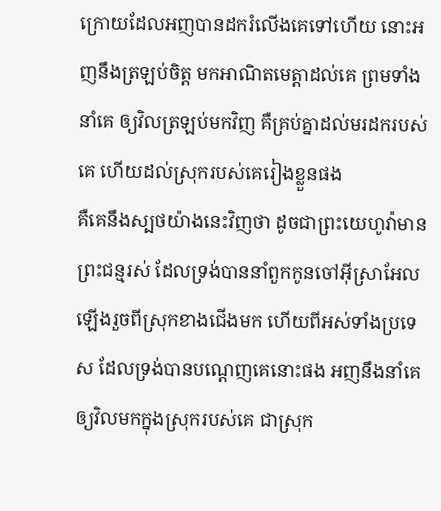ក្រោយដែលអញបានដករំលើងគេទៅហើយ នោះអញនឹងត្រឡប់ចិត្ត មកអាណិតមេត្តាដល់គេ ព្រមទាំងនាំគេ ឲ្យវិលត្រឡប់មកវិញ គឺគ្រប់គ្នាដល់មរដករបស់គេ ហើយដល់ស្រុករបស់គេរៀងខ្លួនផង
គឺគេនឹងស្បថយ៉ាងនេះវិញថា ដូចជាព្រះយេហូវ៉ាមានព្រះជន្មរស់ ដែលទ្រង់បាននាំពួកកូនចៅអ៊ីស្រាអែល ឡើងរួចពីស្រុកខាងជើងមក ហើយពីអស់ទាំងប្រទេស ដែលទ្រង់បានបណ្តេញគេនោះផង អញនឹងនាំគេឲ្យវិលមកក្នុងស្រុករបស់គេ ជាស្រុក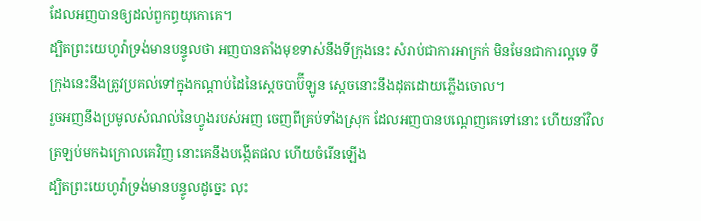ដែលអញបានឲ្យដល់ពួកព្ធយុកោគេ។
ដ្បិតព្រះយេហូវ៉ាទ្រង់មានបន្ទូលថា អញបានតាំងមុខទាស់នឹងទីក្រុងនេះ សំរាប់ជាការអាក្រក់ មិនមែនជាការល្អទេ ទីក្រុងនេះនឹងត្រូវប្រគល់ទៅក្នុងកណ្តាប់ដៃនៃស្តេចបាប៊ីឡូន ស្តេចនោះនឹងដុតដោយភ្លើងចោល។
រួចអញនឹងប្រមូលសំណល់នៃហ្វូងរបស់អញ ចេញពីគ្រប់ទាំងស្រុក ដែលអញបានបណ្តេញគេទៅនោះ ហើយនាំវិលត្រឡប់មកឯក្រោលគេវិញ នោះគេនឹងបង្កើតផល ហើយចំរើនឡើង
ដ្បិតព្រះយេហូវ៉ាទ្រង់មានបន្ទូលដូច្នេះ លុះ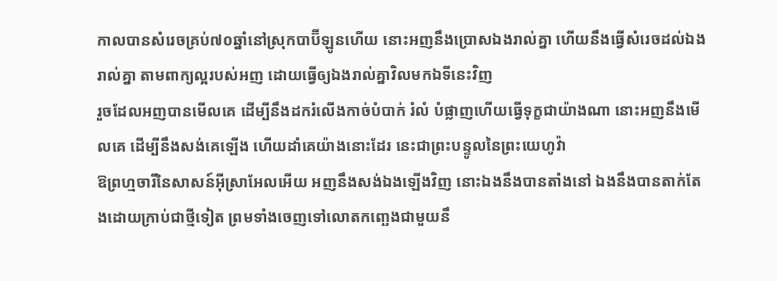កាលបានសំរេចគ្រប់៧០ឆ្នាំនៅស្រុកបាប៊ីឡូនហើយ នោះអញនឹងប្រោសឯងរាល់គ្នា ហើយនឹងធ្វើសំរេចដល់ឯងរាល់គ្នា តាមពាក្យល្អរបស់អញ ដោយធ្វើឲ្យឯងរាល់គ្នាវិលមកឯទីនេះវិញ
រួចដែលអញបានមើលគេ ដើម្បីនឹងដករំលើងកាច់បំបាក់ រំលំ បំផ្លាញហើយធ្វើទុក្ខជាយ៉ាងណា នោះអញនឹងមើលគេ ដើម្បីនឹងសង់គេឡើង ហើយដាំគេយ៉ាងនោះដែរ នេះជាព្រះបន្ទូលនៃព្រះយេហូវ៉ា
ឱព្រហ្មចារីនៃសាសន៍អ៊ីស្រាអែលអើយ អញនឹងសង់ឯងឡើងវិញ នោះឯងនឹងបានតាំងនៅ ឯងនឹងបានតាក់តែងដោយក្រាប់ជាថ្មីទៀត ព្រមទាំងចេញទៅលោតកញ្ឆេងជាមួយនឹ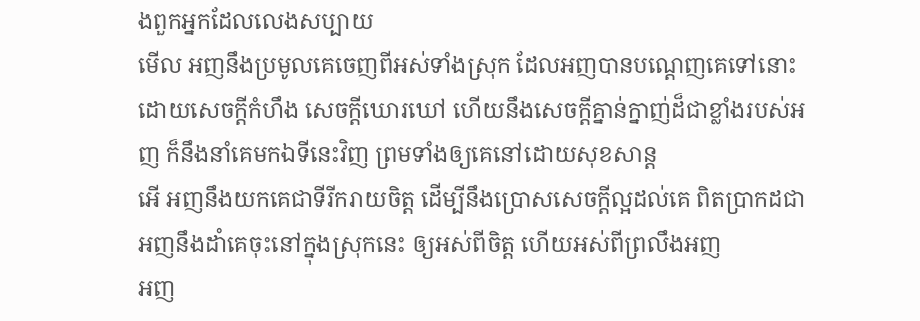ងពួកអ្នកដែលលេងសប្បាយ
មើល អញនឹងប្រមូលគេចេញពីអស់ទាំងស្រុក ដែលអញបានបណ្តេញគេទៅនោះ ដោយសេចក្ដីកំហឹង សេចក្ដីឃោរឃៅ ហើយនឹងសេចក្ដីគ្នាន់ក្នាញ់ដ៏ជាខ្លាំងរបស់អញ ក៏នឹងនាំគេមកឯទីនេះវិញ ព្រមទាំងឲ្យគេនៅដោយសុខសាន្ត
អើ អញនឹងយកគេជាទីរីករាយចិត្ត ដើម្បីនឹងប្រោសសេចក្ដីល្អដល់គេ ពិតប្រាកដជាអញនឹងដាំគេចុះនៅក្នុងស្រុកនេះ ឲ្យអស់ពីចិត្ត ហើយអស់ពីព្រលឹងអញ
អញ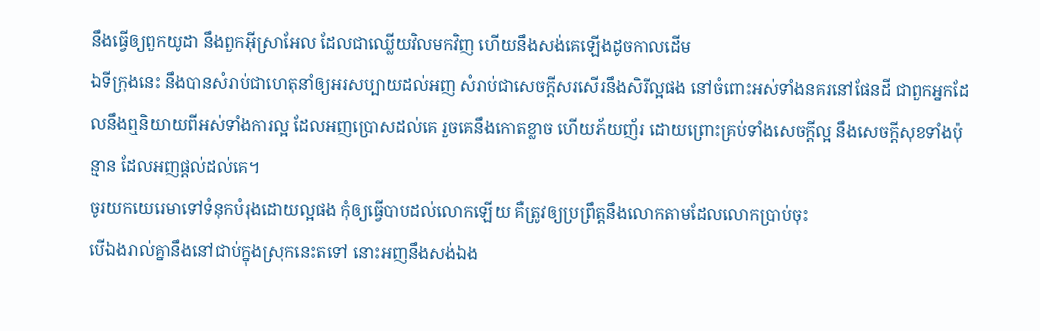នឹងធ្វើឲ្យពួកយូដា នឹងពួកអ៊ីស្រាអែល ដែលជាឈ្លើយវិលមកវិញ ហើយនឹងសង់គេឡើងដូចកាលដើម
ឯទីក្រុងនេះ នឹងបានសំរាប់ជាហេតុនាំឲ្យអរសប្បាយដល់អញ សំរាប់ជាសេចក្ដីសរសើរនឹងសិរីល្អផង នៅចំពោះអស់ទាំងនគរនៅផែនដី ជាពួកអ្នកដែលនឹងឮនិយាយពីអស់ទាំងការល្អ ដែលអញប្រោសដល់គេ រួចគេនឹងកោតខ្លាច ហើយភ័យញ័រ ដោយព្រោះគ្រប់ទាំងសេចក្ដីល្អ នឹងសេចក្ដីសុខទាំងប៉ុន្មាន ដែលអញផ្តល់ដល់គេ។
ចូរយកយេរេមាទៅទំនុកបំរុងដោយល្អផង កុំឲ្យធ្វើបាបដល់លោកឡើយ គឺត្រូវឲ្យប្រព្រឹត្តនឹងលោកតាមដែលលោកប្រាប់ចុះ
បើឯងរាល់គ្នានឹងនៅជាប់ក្នុងស្រុកនេះតទៅ នោះអញនឹងសង់ឯង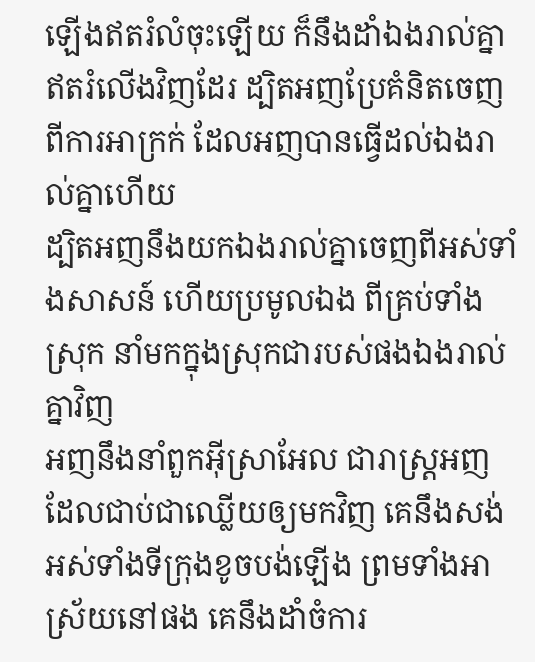ឡើងឥតរំលំចុះឡើយ ក៏នឹងដាំឯងរាល់គ្នាឥតរំលើងវិញដែរ ដ្បិតអញប្រែគំនិតចេញពីការអាក្រក់ ដែលអញបានធ្វើដល់ឯងរាល់គ្នាហើយ
ដ្បិតអញនឹងយកឯងរាល់គ្នាចេញពីអស់ទាំងសាសន៍ ហើយប្រមូលឯង ពីគ្រប់ទាំងស្រុក នាំមកក្នុងស្រុកជារបស់ផងឯងរាល់គ្នាវិញ
អញនឹងនាំពួកអ៊ីស្រាអែល ជារាស្ត្រអញ ដែលជាប់ជាឈ្លើយឲ្យមកវិញ គេនឹងសង់អស់ទាំងទីក្រុងខូចបង់ឡើង ព្រមទាំងអាស្រ័យនៅផង គេនឹងដាំចំការ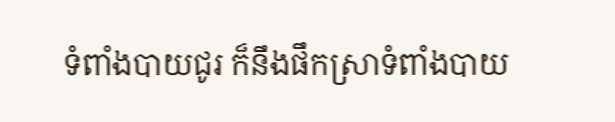ទំពាំងបាយជូរ ក៏នឹងផឹកស្រាទំពាំងបាយ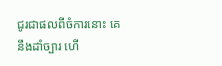ជូរជាផលពីចំការនោះ គេនឹងដាំច្បារ ហើ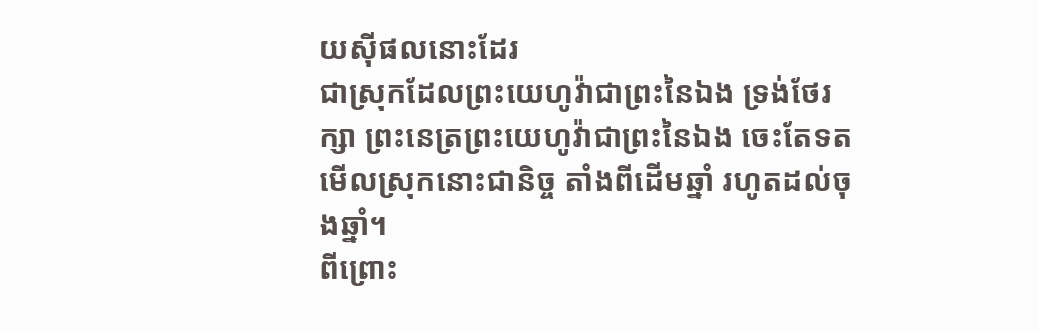យស៊ីផលនោះដែរ
ជាស្រុកដែលព្រះយេហូវ៉ាជាព្រះនៃឯង ទ្រង់ថែរក្សា ព្រះនេត្រព្រះយេហូវ៉ាជាព្រះនៃឯង ចេះតែទតមើលស្រុកនោះជានិច្ច តាំងពីដើមឆ្នាំ រហូតដល់ចុងឆ្នាំ។
ពីព្រោះ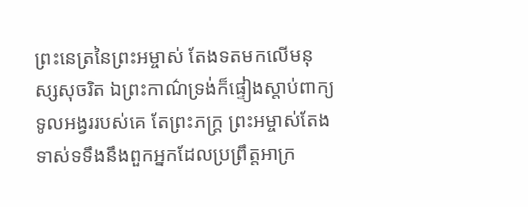ព្រះនេត្រនៃព្រះអម្ចាស់ តែងទតមកលើមនុស្សសុចរិត ឯព្រះកាណ៌ទ្រង់ក៏ផ្ទៀងស្តាប់ពាក្យទូលអង្វររបស់គេ តែព្រះភក្ត្រ ព្រះអម្ចាស់តែងទាស់ទទឹងនឹងពួកអ្នកដែលប្រព្រឹត្តអាក្រ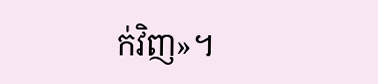ក់វិញ»។